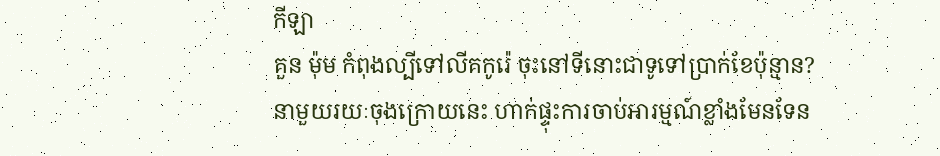កីឡា
គួន ម៉ុម កំពុងល្បីទៅលីគកូរ៉េ ចុះនៅទីនោះជាទូទៅប្រាក់ខែប៉ុន្មាន?
នាមួយរយៈចុងក្រោយនេះ ហាក់ផ្ទុះការចាប់អារម្មណ៍ខ្លាំងមែនទែន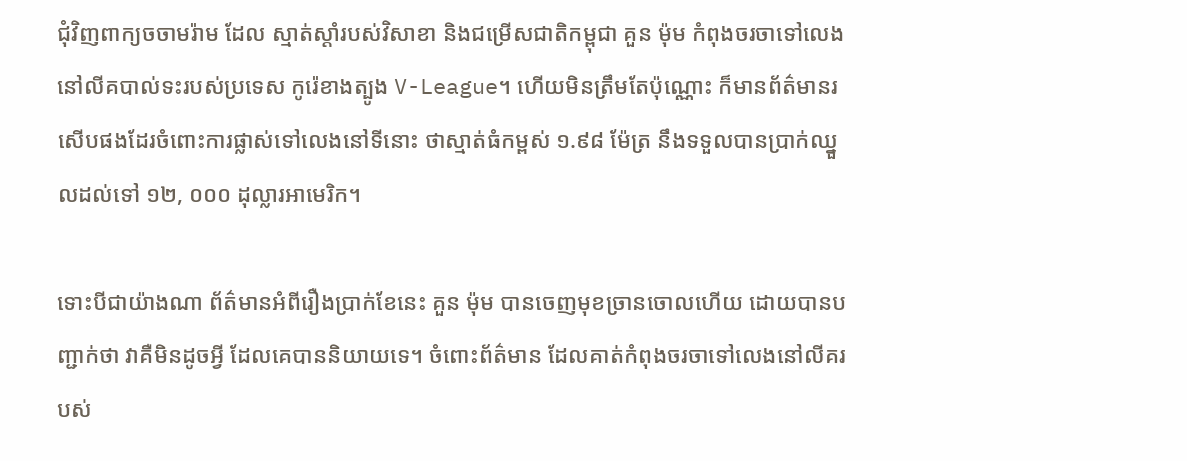ជុំវិញពាក្យចចាមរ៉ាម ដែល ស្មាត់ស្តាំរបស់វិសាខា និងជម្រើសជាតិកម្ពុជា គួន ម៉ុម កំពុងចរចាទៅលេងនៅលីគបាល់ទះរបស់ប្រទេស កូរ៉េខាងត្បូង V-League។ ហើយមិនត្រឹមតែប៉ុណ្ណោះ ក៏មានព័ត៌មានរសើបផងដែរចំពោះការផ្លាស់ទៅលេងនៅទីនោះ ថាស្មាត់ធំកម្ពស់ ១.៩៨ ម៉ែត្រ នឹងទទួលបានប្រាក់ឈ្នួលដល់ទៅ ១២, ០០០ ដុល្លារអាមេរិក។

ទោះបីជាយ៉ាងណា ព័ត៌មានអំពីរឿងប្រាក់ខែនេះ គួន ម៉ុម បានចេញមុខច្រានចោលហើយ ដោយបានបញ្ជាក់ថា វាគឺមិនដូចអ្វី ដែលគេបាននិយាយទេ។ ចំពោះព័ត៌មាន ដែលគាត់កំពុងចរចាទៅលេងនៅលីគរបស់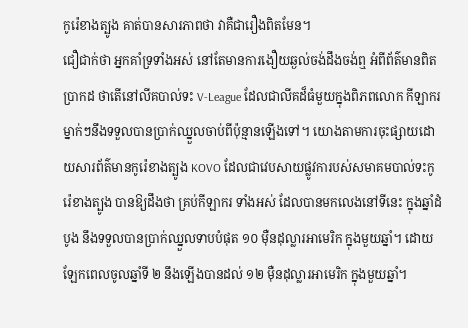កូរ៉េខាងត្បូង គាត់បានសារភាពថា វាគឺជារឿងពិតមែន។
ជឿជាក់ថា អ្នកគាំទ្រទាំងអស់ នៅតែមានការងឿយឆ្ងល់ចង់ដឹងចង់ឮ អំពីព័ត៌មានពិតប្រាកដ ថាតើនៅលីគបាល់ទះ V-League ដែលជាលីគដ៏ធំមួយក្នុងពិភពលោក កីឡាករម្នាក់ៗនឹងទទួលបានប្រាក់ឈ្នួលចាប់ពីប៉ុន្មានឡើងទៅ។ យោងតាមការចុះផ្សាយដោយសារព័ត៌មានកូរ៉េខាងត្បូង KOVO ដែលជាវេបសាយផ្លូវការបស់សមាគមបាល់ទះកូរ៉េខាងត្បូង បានឱ្យដឹងថា គ្រប់កីឡាករ ទាំងអស់ ដែលបានមកលេងនៅទីនេះ ក្នុងឆ្នាំដំបូង នឹងទទួលបានប្រាក់ឈ្នួលទាបបំផុត ១០ ម៉ឺនដុល្លារអាមេរិក ក្នុងមួយឆ្នាំ។ ដោយឡែកពេលចូលឆ្នាំទី ២ នឹងឡើងបានដល់ ១២ ម៉ឺនដុល្លារអាមេរិក ក្នុងមួយឆ្នាំ។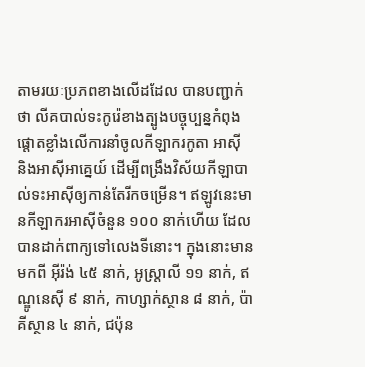តាមរយៈប្រភពខាងលើដដែល បានបញ្ជាក់ថា លីគបាល់ទះកូរ៉េខាងត្បូងបច្ចុប្បន្នកំពុងផ្តោតខ្លាំងលើការនាំចូលកីឡាករកូតា អាស៊ី និងអាស៊ីអាគ្នេយ៍ ដើម្បីពង្រឹងវិស័យកីឡាបាល់ទះអាស៊ីឲ្យកាន់តែរីកចម្រើន។ ឥឡូវនេះមានកីឡាករអាស៊ីចំនួន ១០០ នាក់ហើយ ដែលបានដាក់ពាក្យទៅលេងទីនោះ។ ក្នុងនោះមានមកពី អ៊ីរ៉ង់ ៤៥ នាក់, អូស្ត្រាលី ១១ នាក់, ឥណ្ឌូនេស៊ី ៩ នាក់, កាហ្សាក់ស្ថាន ៨ នាក់, ប៉ាគីស្ថាន ៤ នាក់, ជប៉ុន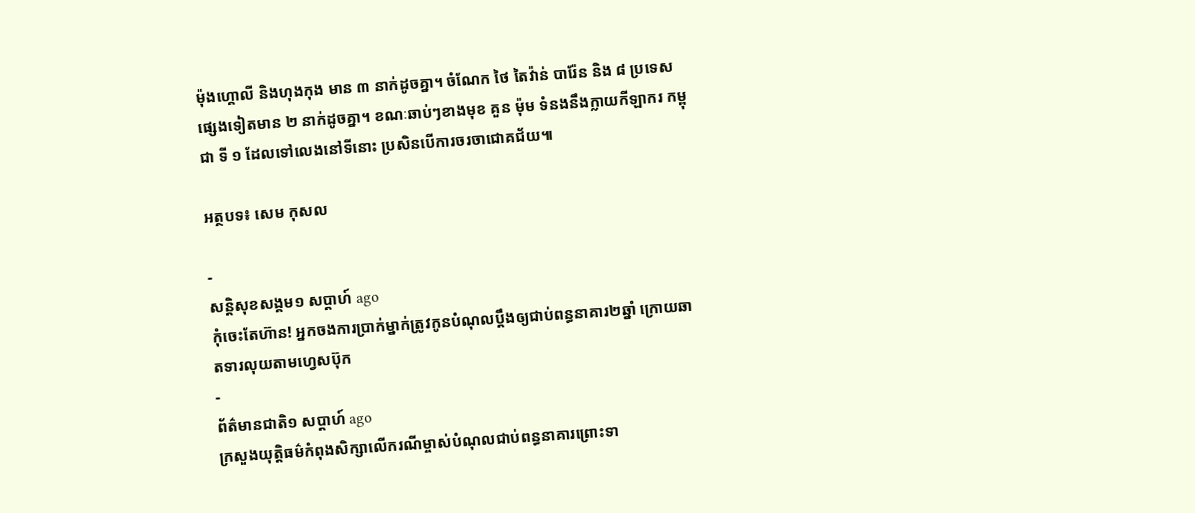ម៉ុងហ្គោលី និងហុងកុង មាន ៣ នាក់ដូចគ្នា។ ចំណែក ថៃ តៃវ៉ាន់ បារ៉ែន និង ៨ ប្រទេសផ្សេងទៀតមាន ២ នាក់ដូចគ្នា។ ខណៈឆាប់ៗខាងមុខ គួន ម៉ុម ទំនងនឹងក្លាយកីឡាករ កម្ពុជា ទី ១ ដែលទៅលេងនៅទីនោះ ប្រសិនបើការចរចាជោគជ័យ៕

អត្ថបទ៖ សេម កុសល

-
សន្តិសុខសង្គម១ សប្តាហ៍ ago
កុំចេះតែហ៊ាន! អ្នកចងការប្រាក់ម្នាក់ត្រូវកូនបំណុលប្ដឹងឲ្យជាប់ពន្ធនាគារ២ឆ្នាំ ក្រោយឆាតទារលុយតាមហ្វេសប៊ុក
-
ព័ត៌មានជាតិ១ សប្តាហ៍ ago
ក្រសួងយុត្តិធម៌កំពុងសិក្សាលើករណីម្ចាស់បំណុលជាប់ពន្ធនាគារព្រោះទា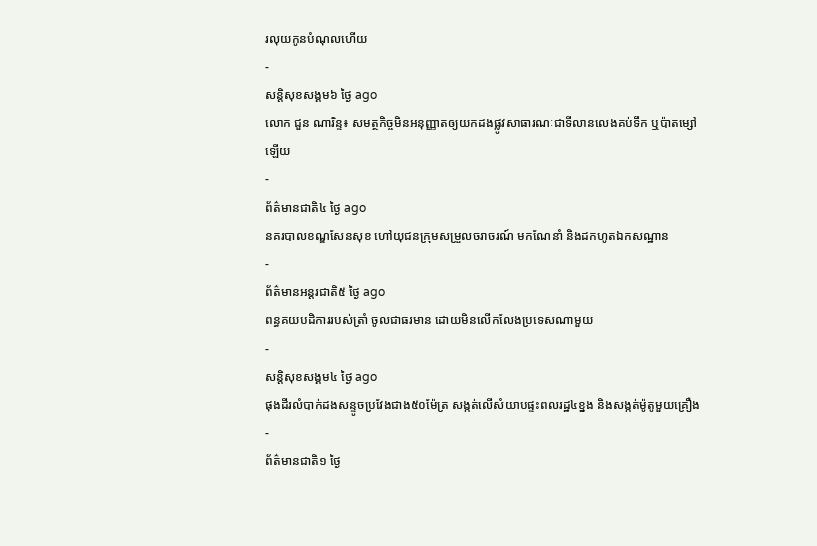រលុយកូនបំណុលហើយ
-
សន្តិសុខសង្គម៦ ថ្ងៃ ago
លោក ជួន ណារិន្ទ៖ សមត្ថកិច្ចមិនអនុញ្ញាតឲ្យយកដងផ្លូវសាធារណៈជាទីលានលេងគប់ទឹក ឬប៉ាតម្សៅឡើយ
-
ព័ត៌មានជាតិ៤ ថ្ងៃ ago
នគរបាលខណ្ឌសែនសុខ ហៅយុជនក្រុមសម្រួលចរាចរណ៍ មកណែនាំ និងដកហូតឯកសណ្ឋាន
-
ព័ត៌មានអន្ដរជាតិ៥ ថ្ងៃ ago
ពន្ធគយបដិការរបស់ត្រាំ ចូលជាធរមាន ដោយមិនលើកលែងប្រទេសណាមួយ
-
សន្តិសុខសង្គម៤ ថ្ងៃ ago
ផុងដីរលំបាក់ដងសន្ទូចប្រវែងជាង៥០ម៉ែត្រ សង្កត់លើសំយាបផ្ទះពលរដ្ឋ៤ខ្នង និងសង្កត់ម៉ូតូមួយគ្រឿង
-
ព័ត៌មានជាតិ១ ថ្ងៃ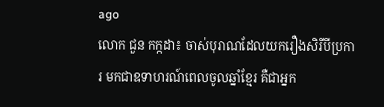ago
លោក ជួន កក្កដា៖ ចាស់បុរាណដែលយករឿងសិរីបីប្រការ មកជាឧទាហរណ៍ពេលចូលឆ្នាំខ្មែរ គឺជាអ្នក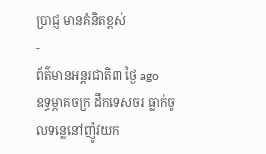ប្រាជ្ញ មានគំនិតខ្ពស់
-
ព័ត៌មានអន្ដរជាតិ៣ ថ្ងៃ ago
ឧទ្ធម្ភាគចក្រ ដឹកទេសចរ ធ្លាក់ចូលទន្លេនៅញ៉ូវយក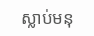ស្លាប់មនុ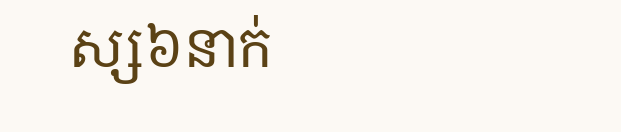ស្ស៦នាក់